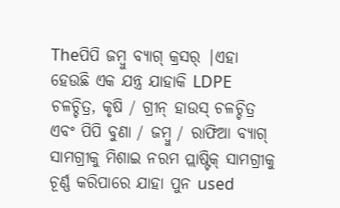Theପିପି ଜମ୍ବୁ ବ୍ୟାଗ୍ କ୍ରସର୍ |ଏହା ହେଉଛି ଏକ ଯନ୍ତ୍ର ଯାହାକି LDPE ଚଳଚ୍ଚିତ୍ର, କୃଷି / ଗ୍ରୀନ୍ ହାଉସ୍ ଚଳଚ୍ଚିତ୍ର ଏବଂ ପିପି ବୁଣା / ଜମ୍ବୁ / ରାଫିଆ ବ୍ୟାଗ୍ ସାମଗ୍ରୀକୁ ମିଶାଇ ନରମ ପ୍ଲାଷ୍ଟିକ୍ ସାମଗ୍ରୀକୁ ଚୂର୍ଣ୍ଣ କରିପାରେ ଯାହା ପୁନ used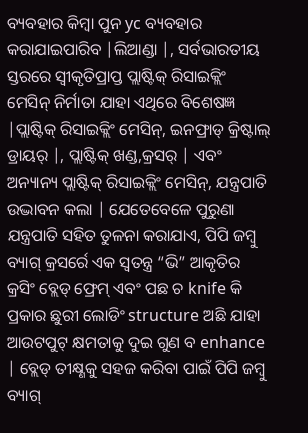ବ୍ୟବହାର କିମ୍ବା ପୁନ yc ବ୍ୟବହାର କରାଯାଇପାରିବ |ଲିଆଣ୍ଡା |, ସର୍ବଭାରତୀୟ ସ୍ତରରେ ସ୍ୱୀକୃତିପ୍ରାପ୍ତ ପ୍ଲାଷ୍ଟିକ୍ ରିସାଇକ୍ଲିଂ ମେସିନ୍ ନିର୍ମାତା ଯାହା ଏଥିରେ ବିଶେଷଜ୍ଞ |ପ୍ଲାଷ୍ଟିକ୍ ରିସାଇକ୍ଲିଂ ମେସିନ୍, ଇନଫ୍ରାଡ୍ କ୍ରିଷ୍ଟାଲ୍ ଡ୍ରାୟର୍ |, ପ୍ଲାଷ୍ଟିକ୍ ଖଣ୍ଡ,କ୍ରସର୍ | ଏବଂ ଅନ୍ୟାନ୍ୟ ପ୍ଲାଷ୍ଟିକ୍ ରିସାଇକ୍ଲିଂ ମେସିନ୍, ଯନ୍ତ୍ରପାତି ଉଦ୍ଭାବନ କଲା | ଯେତେବେଳେ ପୁରୁଣା ଯନ୍ତ୍ରପାତି ସହିତ ତୁଳନା କରାଯାଏ, ପିପି ଜମ୍ବୁ ବ୍ୟାଗ୍ କ୍ରସର୍ରେ ଏକ ସ୍ୱତନ୍ତ୍ର “ଭି” ଆକୃତିର କ୍ରସିଂ ବ୍ଲେଡ୍ ଫ୍ରେମ୍ ଏବଂ ପଛ ଚ knife କି ପ୍ରକାର ଛୁରୀ ଲୋଡିଂ structure ଅଛି ଯାହା ଆଉଟପୁଟ୍ କ୍ଷମତାକୁ ଦୁଇ ଗୁଣ ବ enhance | ବ୍ଲେଡ୍ ତୀକ୍ଷ୍ଣକୁ ସହଜ କରିବା ପାଇଁ ପିପି ଜମ୍ବୁ ବ୍ୟାଗ୍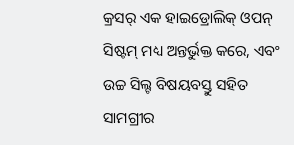କ୍ରସର୍ ଏକ ହାଇଡ୍ରୋଲିକ୍ ଓପନ୍ ସିଷ୍ଟମ୍ ମଧ୍ୟ ଅନ୍ତର୍ଭୁକ୍ତ କରେ, ଏବଂ ଉଚ୍ଚ ସିଲ୍ଟ ବିଷୟବସ୍ତୁ ସହିତ ସାମଗ୍ରୀର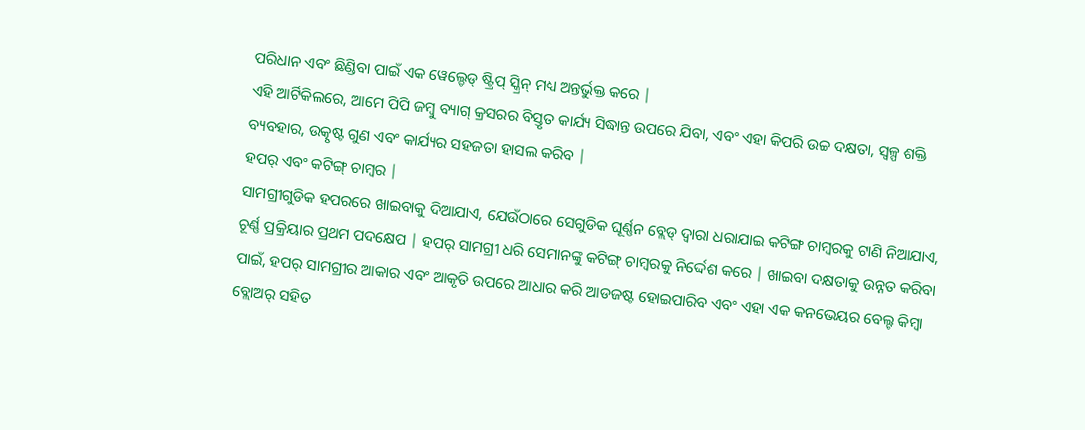ପରିଧାନ ଏବଂ ଛିଣ୍ଡିବା ପାଇଁ ଏକ ୱେଲ୍ଡେଡ୍ ଷ୍ଟ୍ରିପ୍ ସ୍କ୍ରିନ୍ ମଧ୍ୟ ଅନ୍ତର୍ଭୁକ୍ତ କରେ |
ଏହି ଆର୍ଟିକିଲରେ, ଆମେ ପିପି ଜମ୍ବୁ ବ୍ୟାଗ୍ କ୍ରସରର ବିସ୍ତୃତ କାର୍ଯ୍ୟ ସିଦ୍ଧାନ୍ତ ଉପରେ ଯିବା, ଏବଂ ଏହା କିପରି ଉଚ୍ଚ ଦକ୍ଷତା, ସ୍ୱଳ୍ପ ଶକ୍ତି ବ୍ୟବହାର, ଉତ୍କୃଷ୍ଟ ଗୁଣ ଏବଂ କାର୍ଯ୍ୟର ସହଜତା ହାସଲ କରିବ |
ହପର୍ ଏବଂ କଟିଙ୍ଗ୍ ଚାମ୍ବର |
ସାମଗ୍ରୀଗୁଡିକ ହପରରେ ଖାଇବାକୁ ଦିଆଯାଏ, ଯେଉଁଠାରେ ସେଗୁଡିକ ଘୂର୍ଣ୍ଣନ ବ୍ଲେଡ୍ ଦ୍ୱାରା ଧରାଯାଇ କଟିଙ୍ଗ ଚାମ୍ବରକୁ ଟାଣି ନିଆଯାଏ, ଚୂର୍ଣ୍ଣ ପ୍ରକ୍ରିୟାର ପ୍ରଥମ ପଦକ୍ଷେପ | ହପର୍ ସାମଗ୍ରୀ ଧରି ସେମାନଙ୍କୁ କଟିଙ୍ଗ୍ ଚାମ୍ବରକୁ ନିର୍ଦ୍ଦେଶ କରେ | ଖାଇବା ଦକ୍ଷତାକୁ ଉନ୍ନତ କରିବା ପାଇଁ, ହପର୍ ସାମଗ୍ରୀର ଆକାର ଏବଂ ଆକୃତି ଉପରେ ଆଧାର କରି ଆଡଜଷ୍ଟ ହୋଇପାରିବ ଏବଂ ଏହା ଏକ କନଭେୟର ବେଲ୍ଟ କିମ୍ବା ବ୍ଲୋଅର୍ ସହିତ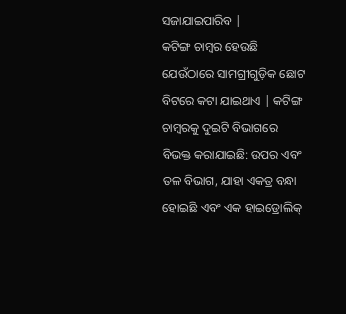ସଜାଯାଇପାରିବ |
କଟିଙ୍ଗ ଚାମ୍ବର ହେଉଛି ଯେଉଁଠାରେ ସାମଗ୍ରୀଗୁଡ଼ିକ ଛୋଟ ବିଟରେ କଟା ଯାଇଥାଏ | କଟିଙ୍ଗ ଚାମ୍ବରକୁ ଦୁଇଟି ବିଭାଗରେ ବିଭକ୍ତ କରାଯାଇଛି: ଉପର ଏବଂ ତଳ ବିଭାଗ, ଯାହା ଏକତ୍ର ବନ୍ଧା ହୋଇଛି ଏବଂ ଏକ ହାଇଡ୍ରୋଲିକ୍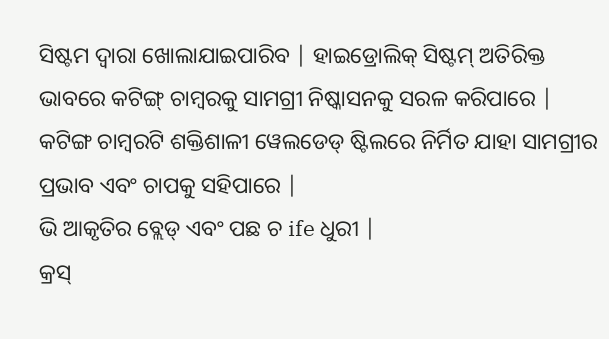ସିଷ୍ଟମ ଦ୍ୱାରା ଖୋଲାଯାଇପାରିବ | ହାଇଡ୍ରୋଲିକ୍ ସିଷ୍ଟମ୍ ଅତିରିକ୍ତ ଭାବରେ କଟିଙ୍ଗ୍ ଚାମ୍ବରକୁ ସାମଗ୍ରୀ ନିଷ୍କାସନକୁ ସରଳ କରିପାରେ | କଟିଙ୍ଗ ଚାମ୍ବରଟି ଶକ୍ତିଶାଳୀ ୱେଲଡେଡ୍ ଷ୍ଟିଲରେ ନିର୍ମିତ ଯାହା ସାମଗ୍ରୀର ପ୍ରଭାବ ଏବଂ ଚାପକୁ ସହିପାରେ |
ଭି ଆକୃତିର ବ୍ଲେଡ୍ ଏବଂ ପଛ ଚ ife ଧୁରୀ |
କ୍ରସ୍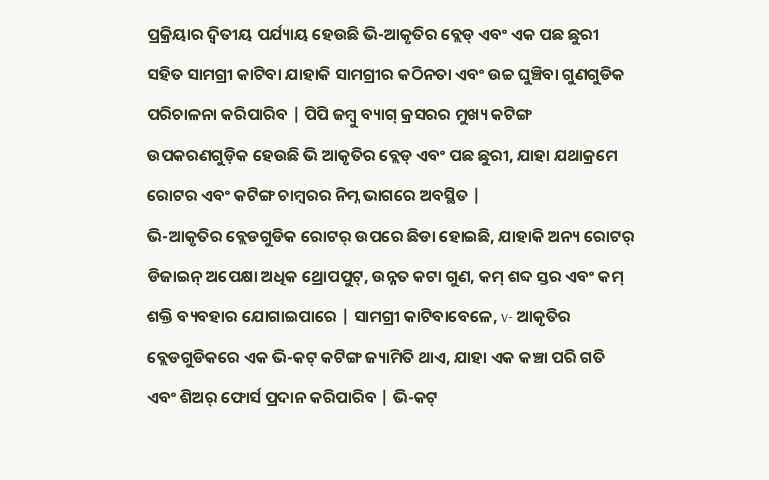ପ୍ରକ୍ରିୟାର ଦ୍ୱିତୀୟ ପର୍ଯ୍ୟାୟ ହେଉଛି ଭି-ଆକୃତିର ବ୍ଲେଡ୍ ଏବଂ ଏକ ପଛ ଛୁରୀ ସହିତ ସାମଗ୍ରୀ କାଟିବା ଯାହାକି ସାମଗ୍ରୀର କଠିନତା ଏବଂ ଉଚ୍ଚ ଘୁଞ୍ଚିବା ଗୁଣଗୁଡିକ ପରିଚାଳନା କରିପାରିବ | ପିପି ଜମ୍ବୁ ବ୍ୟାଗ୍ କ୍ରସରର ମୁଖ୍ୟ କଟିଙ୍ଗ ଉପକରଣଗୁଡ଼ିକ ହେଉଛି ଭି ଆକୃତିର ବ୍ଲେଡ୍ ଏବଂ ପଛ ଛୁରୀ, ଯାହା ଯଥାକ୍ରମେ ରୋଟର ଏବଂ କଟିଙ୍ଗ ଚାମ୍ବରର ନିମ୍ନ ଭାଗରେ ଅବସ୍ଥିତ |
ଭି-ଆକୃତିର ବ୍ଲେଡଗୁଡିକ ରୋଟର୍ ଉପରେ ଛିଡା ହୋଇଛି, ଯାହାକି ଅନ୍ୟ ରୋଟର୍ ଡିଜାଇନ୍ ଅପେକ୍ଷା ଅଧିକ ଥ୍ରୋପପୁଟ୍, ଉନ୍ନତ କଟା ଗୁଣ, କମ୍ ଶବ୍ଦ ସ୍ତର ଏବଂ କମ୍ ଶକ୍ତି ବ୍ୟବହାର ଯୋଗାଇପାରେ | ସାମଗ୍ରୀ କାଟିବାବେଳେ, v- ଆକୃତିର ବ୍ଲେଡଗୁଡିକରେ ଏକ ଭି-କଟ୍ କଟିଙ୍ଗ ଜ୍ୟାମିତି ଥାଏ, ଯାହା ଏକ କଞ୍ଚା ପରି ଗତି ଏବଂ ଶିଅର୍ ଫୋର୍ସ ପ୍ରଦାନ କରିପାରିବ | ଭି-କଟ୍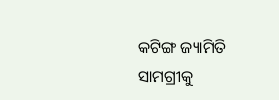କଟିଙ୍ଗ ଜ୍ୟାମିତି ସାମଗ୍ରୀକୁ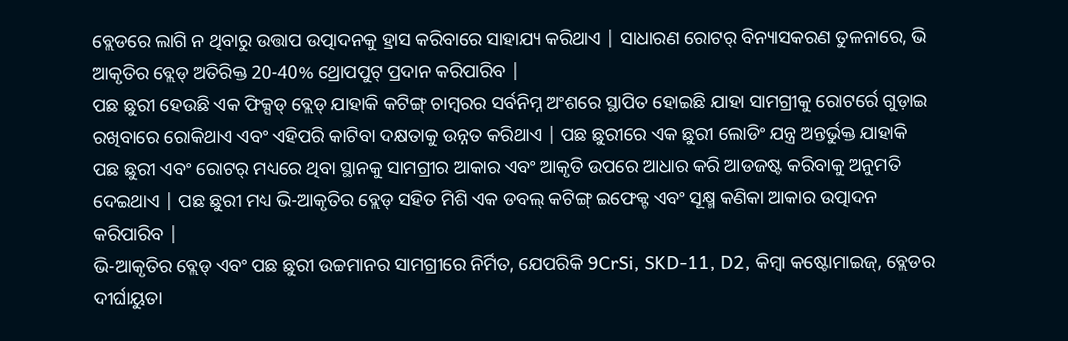ବ୍ଲେଡରେ ଲାଗି ନ ଥିବାରୁ ଉତ୍ତାପ ଉତ୍ପାଦନକୁ ହ୍ରାସ କରିବାରେ ସାହାଯ୍ୟ କରିଥାଏ | ସାଧାରଣ ରୋଟର୍ ବିନ୍ୟାସକରଣ ତୁଳନାରେ, ଭି ଆକୃତିର ବ୍ଲେଡ୍ ଅତିରିକ୍ତ 20-40% ଥ୍ରୋପପୁଟ୍ ପ୍ରଦାନ କରିପାରିବ |
ପଛ ଛୁରୀ ହେଉଛି ଏକ ଫିକ୍ସଡ୍ ବ୍ଲେଡ୍ ଯାହାକି କଟିଙ୍ଗ୍ ଚାମ୍ବରର ସର୍ବନିମ୍ନ ଅଂଶରେ ସ୍ଥାପିତ ହୋଇଛି ଯାହା ସାମଗ୍ରୀକୁ ରୋଟର୍ରେ ଗୁଡ଼ାଇ ରଖିବାରେ ରୋକିଥାଏ ଏବଂ ଏହିପରି କାଟିବା ଦକ୍ଷତାକୁ ଉନ୍ନତ କରିଥାଏ | ପଛ ଛୁରୀରେ ଏକ ଛୁରୀ ଲୋଡିଂ ଯନ୍ତ୍ର ଅନ୍ତର୍ଭୁକ୍ତ ଯାହାକି ପଛ ଛୁରୀ ଏବଂ ରୋଟର୍ ମଧ୍ୟରେ ଥିବା ସ୍ଥାନକୁ ସାମଗ୍ରୀର ଆକାର ଏବଂ ଆକୃତି ଉପରେ ଆଧାର କରି ଆଡଜଷ୍ଟ କରିବାକୁ ଅନୁମତି ଦେଇଥାଏ | ପଛ ଛୁରୀ ମଧ୍ୟ ଭି-ଆକୃତିର ବ୍ଲେଡ୍ ସହିତ ମିଶି ଏକ ଡବଲ୍ କଟିଙ୍ଗ୍ ଇଫେକ୍ଟ ଏବଂ ସୂକ୍ଷ୍ମ କଣିକା ଆକାର ଉତ୍ପାଦନ କରିପାରିବ |
ଭି-ଆକୃତିର ବ୍ଲେଡ୍ ଏବଂ ପଛ ଛୁରୀ ଉଚ୍ଚମାନର ସାମଗ୍ରୀରେ ନିର୍ମିତ, ଯେପରିକି 9CrSi, SKD-11, D2, କିମ୍ବା କଷ୍ଟୋମାଇଜ୍, ବ୍ଲେଡର ଦୀର୍ଘାୟୁତା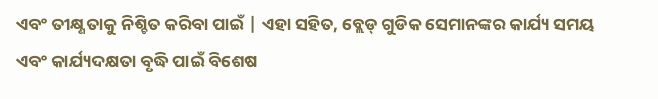ଏବଂ ତୀକ୍ଷ୍ଣତାକୁ ନିଶ୍ଚିତ କରିବା ପାଇଁ | ଏହା ସହିତ, ବ୍ଲେଡ୍ ଗୁଡିକ ସେମାନଙ୍କର କାର୍ଯ୍ୟ ସମୟ ଏବଂ କାର୍ଯ୍ୟଦକ୍ଷତା ବୃଦ୍ଧି ପାଇଁ ବିଶେଷ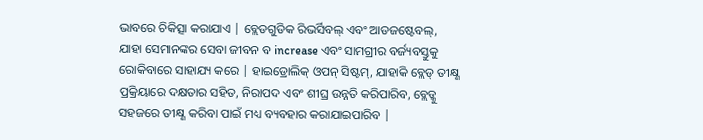ଭାବରେ ଚିକିତ୍ସା କରାଯାଏ | ବ୍ଲେଡଗୁଡିକ ରିଭର୍ସିବଲ୍ ଏବଂ ଆଡଜଷ୍ଟେବଲ୍, ଯାହା ସେମାନଙ୍କର ସେବା ଜୀବନ ବ increase ଏବଂ ସାମଗ୍ରୀର ବର୍ଜ୍ୟବସ୍ତୁକୁ ରୋକିବାରେ ସାହାଯ୍ୟ କରେ | ହାଇଡ୍ରୋଲିକ୍ ଓପନ୍ ସିଷ୍ଟମ୍, ଯାହାକି ବ୍ଲେଡ୍ ତୀକ୍ଷ୍ଣ ପ୍ରକ୍ରିୟାରେ ଦକ୍ଷତାର ସହିତ, ନିରାପଦ ଏବଂ ଶୀଘ୍ର ଉନ୍ନତି କରିପାରିବ, ବ୍ଲେଡ୍କୁ ସହଜରେ ତୀକ୍ଷ୍ଣ କରିବା ପାଇଁ ମଧ୍ୟ ବ୍ୟବହାର କରାଯାଇପାରିବ |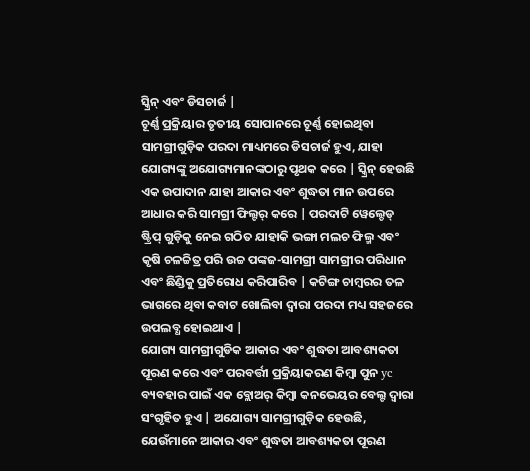ସ୍କ୍ରିନ୍ ଏବଂ ଡିସଚାର୍ଜ |
ଚୂର୍ଣ୍ଣ ପ୍ରକ୍ରିୟାର ତୃତୀୟ ସୋପାନରେ ଚୂର୍ଣ୍ଣ ହୋଇଥିବା ସାମଗ୍ରୀଗୁଡ଼ିକ ପରଦା ମାଧ୍ୟମରେ ଡିସଚାର୍ଜ ହୁଏ, ଯାହା ଯୋଗ୍ୟଙ୍କୁ ଅଯୋଗ୍ୟମାନଙ୍କଠାରୁ ପୃଥକ କରେ | ସ୍କ୍ରିନ୍ ହେଉଛି ଏକ ଉପାଦାନ ଯାହା ଆକାର ଏବଂ ଶୁଦ୍ଧତା ମାନ ଉପରେ ଆଧାର କରି ସାମଗ୍ରୀ ଫିଲ୍ଟର୍ କରେ | ପରଦାଟି ୱେଲ୍ଡେଡ୍ ଷ୍ଟ୍ରିପ୍ ଗୁଡ଼ିକୁ ନେଇ ଗଠିତ ଯାହାକି ଭଙ୍ଗା ମଲଚ ଫିଲ୍ମ ଏବଂ କୃଷି ଚଳଚ୍ଚିତ୍ର ପରି ଉଚ୍ଚ ପଙ୍କଜ-ସାମଗ୍ରୀ ସାମଗ୍ରୀର ପରିଧାନ ଏବଂ ଛିଣ୍ଡିକୁ ପ୍ରତିରୋଧ କରିପାରିବ | କଟିଙ୍ଗ ଚାମ୍ବରର ତଳ ଭାଗରେ ଥିବା କବାଟ ଖୋଲିବା ଦ୍ୱାରା ପରଦା ମଧ୍ୟ ସହଜରେ ଉପଲବ୍ଧ ହୋଇଥାଏ |
ଯୋଗ୍ୟ ସାମଗ୍ରୀଗୁଡିକ ଆକାର ଏବଂ ଶୁଦ୍ଧତା ଆବଶ୍ୟକତା ପୂରଣ କରେ ଏବଂ ପରବର୍ତ୍ତୀ ପ୍ରକ୍ରିୟାକରଣ କିମ୍ବା ପୁନ yc ବ୍ୟବହାର ପାଇଁ ଏକ ବ୍ଲୋଅର୍ କିମ୍ବା କନଭେୟର ବେଲ୍ଟ ଦ୍ୱାରା ସଂଗୃହିତ ହୁଏ | ଅଯୋଗ୍ୟ ସାମଗ୍ରୀଗୁଡ଼ିକ ହେଉଛି, ଯେଉଁମାନେ ଆକାର ଏବଂ ଶୁଦ୍ଧତା ଆବଶ୍ୟକତା ପୂରଣ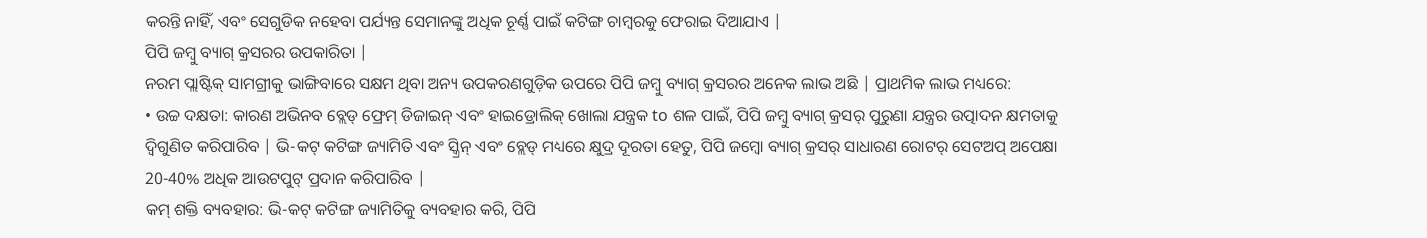କରନ୍ତି ନାହିଁ, ଏବଂ ସେଗୁଡିକ ନହେବା ପର୍ଯ୍ୟନ୍ତ ସେମାନଙ୍କୁ ଅଧିକ ଚୂର୍ଣ୍ଣ ପାଇଁ କଟିଙ୍ଗ ଚାମ୍ବରକୁ ଫେରାଇ ଦିଆଯାଏ |
ପିପି ଜମ୍ବୁ ବ୍ୟାଗ୍ କ୍ରସରର ଉପକାରିତା |
ନରମ ପ୍ଲାଷ୍ଟିକ୍ ସାମଗ୍ରୀକୁ ଭାଙ୍ଗିବାରେ ସକ୍ଷମ ଥିବା ଅନ୍ୟ ଉପକରଣଗୁଡ଼ିକ ଉପରେ ପିପି ଜମ୍ବୁ ବ୍ୟାଗ୍ କ୍ରସରର ଅନେକ ଲାଭ ଅଛି | ପ୍ରାଥମିକ ଲାଭ ମଧ୍ୟରେ:
• ଉଚ୍ଚ ଦକ୍ଷତା: କାରଣ ଅଭିନବ ବ୍ଲେଡ୍ ଫ୍ରେମ୍ ଡିଜାଇନ୍ ଏବଂ ହାଇଡ୍ରୋଲିକ୍ ଖୋଲା ଯନ୍ତ୍ରକ to ଶଳ ପାଇଁ, ପିପି ଜମ୍ବୁ ବ୍ୟାଗ୍ କ୍ରସର୍ ପୁରୁଣା ଯନ୍ତ୍ରର ଉତ୍ପାଦନ କ୍ଷମତାକୁ ଦ୍ୱିଗୁଣିତ କରିପାରିବ | ଭି-କଟ୍ କଟିଙ୍ଗ ଜ୍ୟାମିତି ଏବଂ ସ୍କ୍ରିନ୍ ଏବଂ ବ୍ଲେଡ୍ ମଧ୍ୟରେ କ୍ଷୁଦ୍ର ଦୂରତା ହେତୁ, ପିପି ଜମ୍ବୋ ବ୍ୟାଗ୍ କ୍ରସର୍ ସାଧାରଣ ରୋଟର୍ ସେଟଅପ୍ ଅପେକ୍ଷା 20-40% ଅଧିକ ଆଉଟପୁଟ୍ ପ୍ରଦାନ କରିପାରିବ |
କମ୍ ଶକ୍ତି ବ୍ୟବହାର: ଭି-କଟ୍ କଟିଙ୍ଗ ଜ୍ୟାମିତିକୁ ବ୍ୟବହାର କରି, ପିପି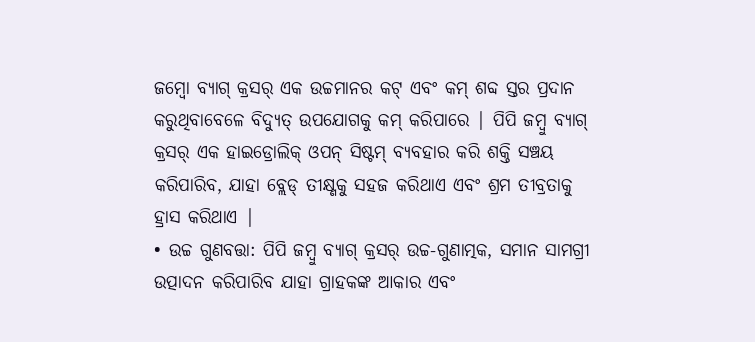ଜମ୍ବୋ ବ୍ୟାଗ୍ କ୍ରସର୍ ଏକ ଉଚ୍ଚମାନର କଟ୍ ଏବଂ କମ୍ ଶବ୍ଦ ସ୍ତର ପ୍ରଦାନ କରୁଥିବାବେଳେ ବିଦ୍ୟୁତ୍ ଉପଯୋଗକୁ କମ୍ କରିପାରେ | ପିପି ଜମ୍ବୁ ବ୍ୟାଗ୍ କ୍ରସର୍ ଏକ ହାଇଡ୍ରୋଲିକ୍ ଓପନ୍ ସିଷ୍ଟମ୍ ବ୍ୟବହାର କରି ଶକ୍ତି ସଞ୍ଚୟ କରିପାରିବ, ଯାହା ବ୍ଲେଡ୍ ତୀକ୍ଷ୍ଣକୁ ସହଜ କରିଥାଏ ଏବଂ ଶ୍ରମ ତୀବ୍ରତାକୁ ହ୍ରାସ କରିଥାଏ |
• ଉଚ୍ଚ ଗୁଣବତ୍ତା: ପିପି ଜମ୍ବୁ ବ୍ୟାଗ୍ କ୍ରସର୍ ଉଚ୍ଚ-ଗୁଣାତ୍ମକ, ସମାନ ସାମଗ୍ରୀ ଉତ୍ପାଦନ କରିପାରିବ ଯାହା ଗ୍ରାହକଙ୍କ ଆକାର ଏବଂ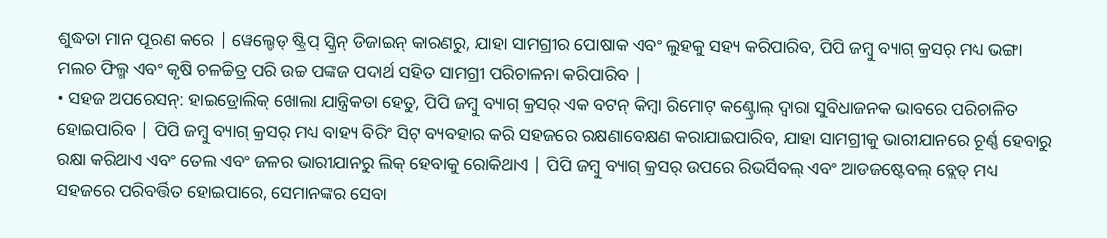ଶୁଦ୍ଧତା ମାନ ପୂରଣ କରେ | ୱେଲ୍ଡେଡ୍ ଷ୍ଟ୍ରିପ୍ ସ୍କ୍ରିନ୍ ଡିଜାଇନ୍ କାରଣରୁ, ଯାହା ସାମଗ୍ରୀର ପୋଷାକ ଏବଂ ଲୁହକୁ ସହ୍ୟ କରିପାରିବ, ପିପି ଜମ୍ବୁ ବ୍ୟାଗ୍ କ୍ରସର୍ ମଧ୍ୟ ଭଙ୍ଗା ମଲଚ ଫିଲ୍ମ ଏବଂ କୃଷି ଚଳଚ୍ଚିତ୍ର ପରି ଉଚ୍ଚ ପଙ୍କଜ ପଦାର୍ଥ ସହିତ ସାମଗ୍ରୀ ପରିଚାଳନା କରିପାରିବ |
• ସହଜ ଅପରେସନ୍: ହାଇଡ୍ରୋଲିକ୍ ଖୋଲା ଯାନ୍ତ୍ରିକତା ହେତୁ, ପିପି ଜମ୍ବୁ ବ୍ୟାଗ୍ କ୍ରସର୍ ଏକ ବଟନ୍ କିମ୍ବା ରିମୋଟ୍ କଣ୍ଟ୍ରୋଲ୍ ଦ୍ୱାରା ସୁବିଧାଜନକ ଭାବରେ ପରିଚାଳିତ ହୋଇପାରିବ | ପିପି ଜମ୍ବୁ ବ୍ୟାଗ୍ କ୍ରସର୍ ମଧ୍ୟ ବାହ୍ୟ ବିରିଂ ସିଟ୍ ବ୍ୟବହାର କରି ସହଜରେ ରକ୍ଷଣାବେକ୍ଷଣ କରାଯାଇପାରିବ, ଯାହା ସାମଗ୍ରୀକୁ ଭାରୀଯାନରେ ଚୂର୍ଣ୍ଣ ହେବାରୁ ରକ୍ଷା କରିଥାଏ ଏବଂ ତେଲ ଏବଂ ଜଳର ଭାରୀଯାନରୁ ଲିକ୍ ହେବାକୁ ରୋକିଥାଏ | ପିପି ଜମ୍ବୁ ବ୍ୟାଗ୍ କ୍ରସର୍ ଉପରେ ରିଭର୍ସିବଲ୍ ଏବଂ ଆଡଜଷ୍ଟେବଲ୍ ବ୍ଲେଡ୍ ମଧ୍ୟ ସହଜରେ ପରିବର୍ତ୍ତିତ ହୋଇପାରେ, ସେମାନଙ୍କର ସେବା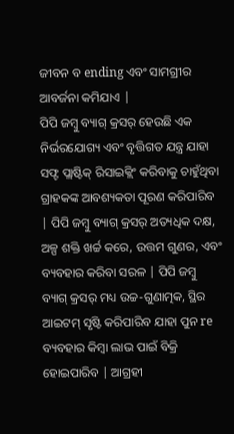ଜୀବନ ବ ending ଏବଂ ସାମଗ୍ରୀର ଆବର୍ଜନା କମିଯାଏ |
ପିପି ଜମ୍ବୁ ବ୍ୟାଗ୍ କ୍ରସର୍ ହେଉଛି ଏକ ନିର୍ଭରଯୋଗ୍ୟ ଏବଂ ବୃତ୍ତିଗତ ଯନ୍ତ୍ର ଯାହା ସଫ୍ଟ ପ୍ଲାଷ୍ଟିକ୍ ରିସାଇକ୍ଲିଂ କରିବାକୁ ଚାହୁଁଥିବା ଗ୍ରାହକଙ୍କ ଆବଶ୍ୟକତା ପୂରଣ କରିପାରିବ | ପିପି ଜମ୍ବୁ ବ୍ୟାଗ୍ କ୍ରସର୍ ଅତ୍ୟଧିକ ଦକ୍ଷ, ଅଳ୍ପ ଶକ୍ତି ଖର୍ଚ୍ଚ କରେ, ଉତ୍ତମ ଗୁଣର, ଏବଂ ବ୍ୟବହାର କରିବା ସରଳ | ପିପି ଜମ୍ବୁ ବ୍ୟାଗ୍ କ୍ରସର୍ ମଧ୍ୟ ଉଚ୍ଚ-ଗୁଣାତ୍ମକ, ସ୍ଥିର ଆଇଟମ୍ ସୃଷ୍ଟି କରିପାରିବ ଯାହା ପୁନ re ବ୍ୟବହାର କିମ୍ବା ଲାଭ ପାଇଁ ବିକ୍ରି ହୋଇପାରିବ | ଆଗ୍ରହୀ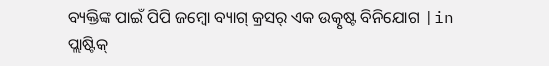ବ୍ୟକ୍ତିଙ୍କ ପାଇଁ ପିପି ଜମ୍ବୋ ବ୍ୟାଗ୍ କ୍ରସର୍ ଏକ ଉତ୍କୃଷ୍ଟ ବିନିଯୋଗ |in ପ୍ଲାଷ୍ଟିକ୍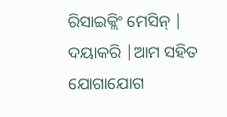ରିସାଇକ୍ଲିଂ ମେସିନ୍ | ଦୟାକରି |ଆମ ସହିତ ଯୋଗାଯୋଗ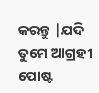କରନ୍ତୁ |ଯଦି ତୁମେ ଆଗ୍ରହୀ
ପୋଷ୍ଟ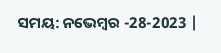ସମୟ: ନଭେମ୍ବର -28-2023 |